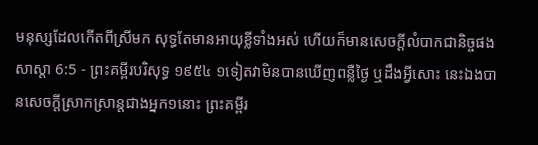មនុស្សដែលកើតពីស្រីមក សុទ្ធតែមានអាយុខ្លីទាំងអស់ ហើយក៏មានសេចក្ដីលំបាកជានិច្ចផង
សាស្តា 6:5 - ព្រះគម្ពីរបរិសុទ្ធ ១៩៥៤ ១ទៀតវាមិនបានឃើញពន្លឺថ្ងៃ ឬដឹងអ្វីសោះ នេះឯងបានសេចក្ដីស្រាកស្រាន្តជាងអ្នក១នោះ ព្រះគម្ពីរ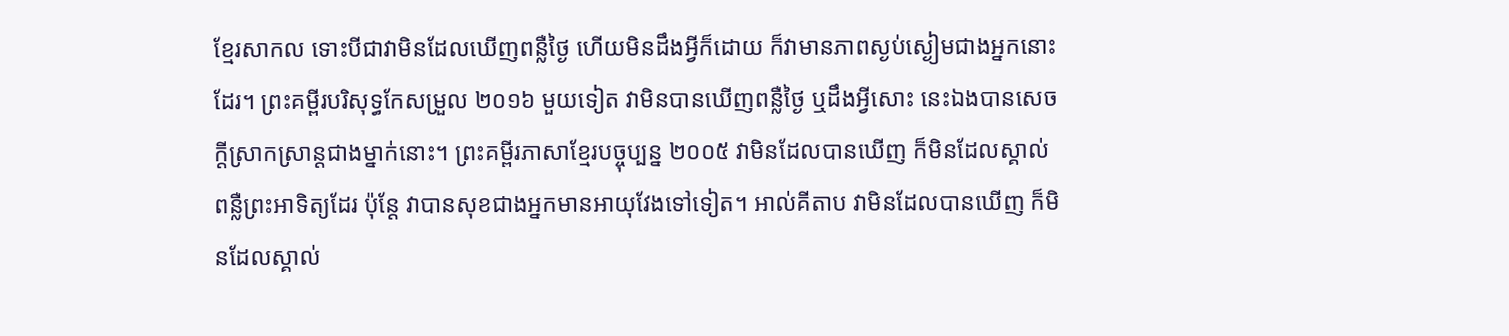ខ្មែរសាកល ទោះបីជាវាមិនដែលឃើញពន្លឺថ្ងៃ ហើយមិនដឹងអ្វីក៏ដោយ ក៏វាមានភាពស្ងប់ស្ងៀមជាងអ្នកនោះដែរ។ ព្រះគម្ពីរបរិសុទ្ធកែសម្រួល ២០១៦ មួយទៀត វាមិនបានឃើញពន្លឺថ្ងៃ ឬដឹងអ្វីសោះ នេះឯងបានសេចក្ដីស្រាកស្រាន្តជាងម្នាក់នោះ។ ព្រះគម្ពីរភាសាខ្មែរបច្ចុប្បន្ន ២០០៥ វាមិនដែលបានឃើញ ក៏មិនដែលស្គាល់ពន្លឺព្រះអាទិត្យដែរ ប៉ុន្តែ វាបានសុខជាងអ្នកមានអាយុវែងទៅទៀត។ អាល់គីតាប វាមិនដែលបានឃើញ ក៏មិនដែលស្គាល់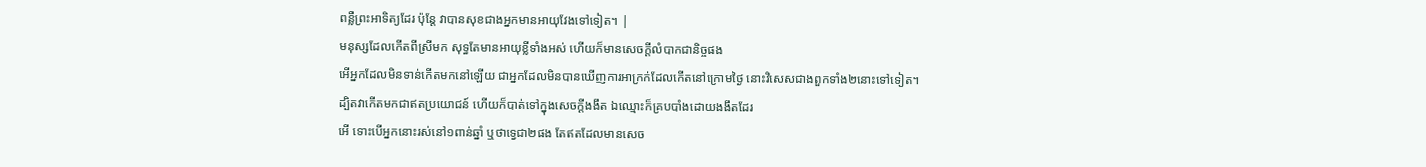ពន្លឺព្រះអាទិត្យដែរ ប៉ុន្តែ វាបានសុខជាងអ្នកមានអាយុវែងទៅទៀត។ |
មនុស្សដែលកើតពីស្រីមក សុទ្ធតែមានអាយុខ្លីទាំងអស់ ហើយក៏មានសេចក្ដីលំបាកជានិច្ចផង
អើអ្នកដែលមិនទាន់កើតមកនៅឡើយ ជាអ្នកដែលមិនបានឃើញការអាក្រក់ដែលកើតនៅក្រោមថ្ងៃ នោះវិសេសជាងពួកទាំង២នោះទៅទៀត។
ដ្បិតវាកើតមកជាឥតប្រយោជន៍ ហើយក៏បាត់ទៅក្នុងសេចក្ដីងងឹត ឯឈ្មោះក៏គ្របបាំងដោយងងឹតដែរ
អើ ទោះបើអ្នកនោះរស់នៅ១ពាន់ឆ្នាំ ឬថាទ្វេជា២ផង តែឥតដែលមានសេច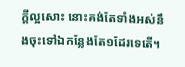ក្ដីល្អសោះ នោះគង់តែទាំងអស់នឹងចុះទៅឯកន្លែងតែ១ដែរទេតើ។